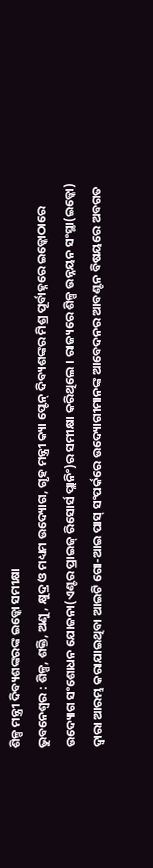ଶିଳ୍ପ ମନ୍ତ୍ରୀ ଦିବ୍ୟଶଙ୍କରଙ୍କ ଇଡ୍କୋ ସମୀକ୍ଷା
ଭୁବନେଶ୍ୱର : ଶିଳ୍ପ, ଶକ୍ତି, ଅଣୁ, କ୍ଷୁଦ୍ର ଓ ମଧ୍ୟମ ଉଦ୍ୟୋଗ, ଗୃହ ମନ୍ତ୍ରୀ କ୍ୟା ପ୍ଟେନ୍ ଦିବ୍ୟଶଙ୍କର ମିଶ୍ର ପୂର୍ବାହ୍ନରେ ଇଡ୍କୋଠାରେ ଉଦ୍ୟୋଗ ସଂଶୋଧନ ଯୋଜନା(ଏଣ୍ଟର ପ୍ରାଇଜ୍ ରିସୋର୍ସ ପ୍ଲାନିଂ)ର ସମୀକ୍ଷା କରିଥିଲେ । ରାଜ୍ୟରେ ଶିଳ୍ପ ଉନ୍ନୟନ ସଂସ୍ଥା(ଇଡ୍କୋ) ଦ୍ୱାରା ଆରମ୍ଭ କରାଯାଇଥିବା ଆଇଟି ଗୋ-ଆଇ ପାସ୍ ସଂପର୍କରେ ଉଦ୍ୟୋଗୀମାନଙ୍କ ଆବେଦନର ଆବଣ୍ଟନ ବିଷୟରେ ଅବଗତ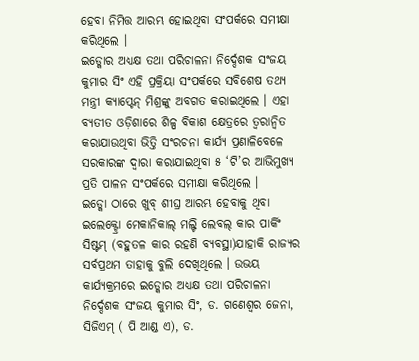ହେବା ନିମିତ୍ତ ଆରମ୍ଭ ହୋଇଥିବା ସଂପର୍କରେ ସମୀକ୍ଷା କରିଥିଲେ ।
ଇଡ୍କୋର ଅଧ୍ୟକ୍ଷ ତଥା ପରିଚାଳନା ନିର୍ଦ୍ଦେଶକ ସଂଜୟ କୁମାର ସିଂ ଏହି ପ୍ରକ୍ରିୟା ସଂପର୍କରେ ସବିଶେଷ ତଥ୍ୟ ମନ୍ତ୍ରୀ କ୍ୟାପ୍ଟେନ୍ ମିଶ୍ରଙ୍କୁ ଅବଗତ କରାଇଥିଲେ । ଏହା ବ୍ୟତୀତ ଓଡ଼ିଶାରେ ଶିଳ୍ପ ବିକାଶ କ୍ଷେତ୍ରରେ ତ୍ୱରାନ୍ୱିତ କରାଯାଉଥିବା ଭିତ୍ତି ସଂରଚନା କାର୍ଯ୍ୟ ପ୍ରଣାଳିବେଳେ ସରକାରଙ୍କ ଦ୍ୱାରା କରାଯାଇଥିବା ୫ ‘ଟି’ର ଆଭିମୁଖ୍ୟ ପ୍ରତି ପାଳନ ସଂପର୍କରେ ସମୀକ୍ଷା କରିଥିଲେ ।
ଇଡ୍କୋ ଠାରେ ଖୁବ୍ ଶୀଘ୍ର ଆରମ୍ଭ ହେବାକୁ ଥିବା ଇଲେକ୍ଟ୍ରୋ ମେକାନିକାଲ୍ ମଲ୍ଟି ଲେବଲ୍ କାର ପାର୍କିଂ ସିଷ୍ଟମ୍ (ବହୁତଳ କାର ରହଣି ବ୍ୟବସ୍ଥା)ଯାହାକି ରାଜ୍ୟର ସର୍ବପ୍ରଥମ ତାହାକୁ ବୁଲି ଦେଖିଥିଲେ । ଉଭୟ କାର୍ଯ୍ୟକ୍ରମରେ ଇଡ୍କୋର ଅଧ୍ୟକ୍ଷ ତଥା ପରିଚାଳନା ନିର୍ଦ୍ଦେଶକ ସଂଜୟ କୁମାର ସିଂ, ଡ. ଗଣେଶ୍ୱର ଜେନା, ସିଜିଏମ୍ ( ପି ଆଣ୍ଡ ଏ), ଡ.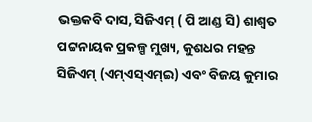ଭକ୍ତକବି ଦାସ, ସିଜିଏମ୍ ( ପି ଆଣ୍ଡ ସି) ଶାଶ୍ୱତ ପଟ୍ଟନାୟକ ପ୍ରକଳ୍ପ ମୁଖ୍ୟ, କୁଶଧର ମହନ୍ତ ସିଜିଏମ୍ (ଏମ୍ଏସ୍ଏମ୍ଇ) ଏବଂ ବିଜୟ କୁମାର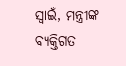ସ୍ୱାଇଁ, ମନ୍ତ୍ରୀଙ୍କ ବ୍ୟକ୍ତିଗତ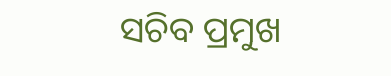ସଚିବ ପ୍ରମୁଖ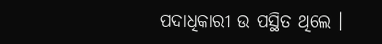ପଦାଧିକାରୀ ଉ ପସ୍ଥିତ ଥିଲେ ।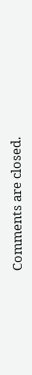Comments are closed.